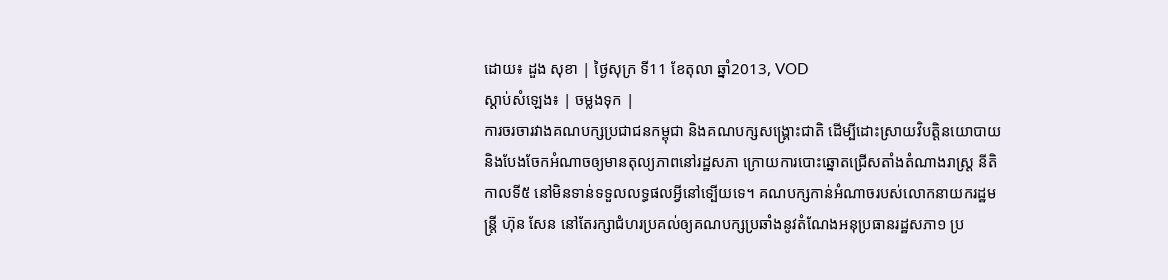ដោយ៖ ដួង សុខា | ថ្ងៃសុក្រ ទី11 ខែតុលា ឆ្នាំ2013, VOD
ស្តាប់សំឡេង៖ | ចម្លងទុក |
ការចរចារវាងគណបក្សប្រជាជនកម្ពុជា និងគណបក្សសង្គ្រោះជាតិ ដើម្បីដោះស្រាយវិបត្តិនយោបាយ និងបែងចែកអំណាចឲ្យមានតុល្យភាពនៅរដ្ឋសភា ក្រោយការបោះឆ្នោតជ្រើសតាំងតំណាងរាស្ត្រ នីតិកាលទី៥ នៅមិនទាន់ទទួលលទ្ធផលអ្វីនៅទ្បើយទេ។ គណបក្សកាន់អំណាចរបស់លោកនាយករដ្ឋមន្ត្រី ហ៊ុន សែន នៅតែរក្សាជំហរប្រគល់ឲ្យគណបក្សប្រឆាំងនូវតំណែងអនុប្រធានរដ្ឋសភា១ ប្រ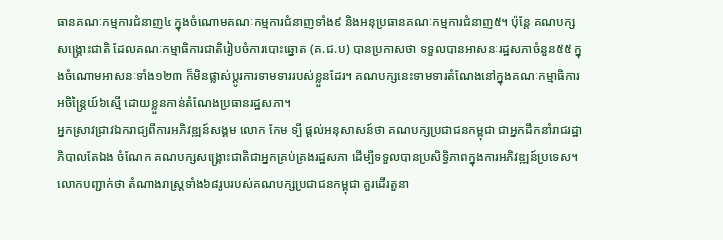ធានគណៈកម្មការជំនាញ៤ ក្នុងចំណោមគណៈកម្មការជំនាញទាំង៩ និងអនុប្រធានគណៈកម្មការជំនាញ៥។ ប៉ុន្តែ គណបក្សសង្គ្រោះជាតិ ដែលគណៈកម្មាធិការជាតិរៀបចំការបោះឆ្នោត (គ.ជ.ប) បានប្រកាសថា ទទួលបានអាសនៈរដ្ឋសភាចំនួន៥៥ ក្នុងចំណោមអាសនៈទាំង១២៣ ក៏មិនផ្លាស់ប្តូរការទាមទាររបស់ខ្លួនដែរ។ គណបក្សនេះទាមទារតំណែងនៅក្នុងគណៈកម្មាធិការអចិន្ត្រៃយ៍៦ស្មើ ដោយខ្លួនកាន់តំណែងប្រធានរដ្ឋសភា។
អ្នកស្រាវជ្រាវឯករាជ្យពីការអភិវឌ្ឍន៍សង្គម លោក កែម ទ្បី ផ្តល់អនុសាសន៍ថា គណបក្សប្រជាជនកម្ពុជា ជាអ្នកដឹកនាំរាជរដ្ឋាភិបាលតែឯង ចំណែក គណបក្សសង្គ្រោះជាតិជាអ្នកគ្រប់គ្រងរដ្ឋសភា ដើម្បីទទួលបានប្រសិទ្ធិភាពក្នុងការអភិវឌ្ឍន៍ប្រទេស។ លោកបញ្ជាក់ថា តំណាងរាស្ត្រទាំង៦៨រូបរបស់គណបក្សប្រជាជនកម្ពុជា គួរដើរតួនា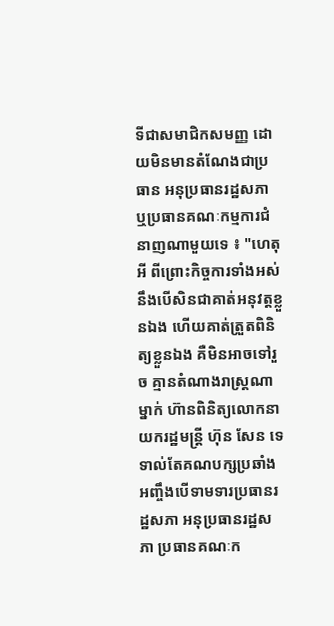ទីជាសមាជិកសមញ្ញ ដោយមិនមានតំណែងជាប្រធាន អនុប្រធានរដ្ឋសភា ឬប្រធានគណៈកម្មការជំនាញណាមួយទេ ៖ "ហេតុអី ពីព្រោះកិច្ចការទាំងអស់នឹងបើសិនជាគាត់អនុវត្ដខ្លួនឯង ហើយគាត់ត្រួតពិនិត្យខ្លួនឯង គឺមិនអាចទៅរួច គ្មានតំណាងរាស្ដ្រណាម្នាក់ ហ៊ានពិនិត្យលោកនាយករដ្ឋមន្រ្ដី ហ៊ុន សែន ទេ ទាល់តែគណបក្សប្រឆាំង អញ្ចឹងបើទាមទារប្រធានរដ្ឋសភា អនុប្រធានរដ្ឋសភា ប្រធានគណៈក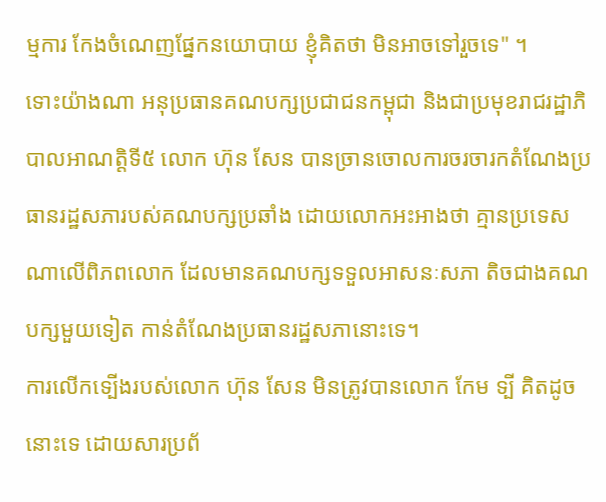ម្មការ កែងចំណេញផ្នែកនយោបាយ ខ្ញុំគិតថា មិនអាចទៅរួចទេ" ។
ទោះយ៉ាងណា អនុប្រធានគណបក្សប្រជាជនកម្ពុជា និងជាប្រមុខរាជរដ្ឋាភិបាលអាណត្តិទី៥ លោក ហ៊ុន សែន បានច្រានចោលការចរចារកតំណែងប្រធានរដ្ឋសភារបស់គណបក្សប្រឆាំង ដោយលោកអះអាងថា គ្មានប្រទេសណាលើពិភពលោក ដែលមានគណបក្សទទួលអាសនៈសភា តិចជាងគណបក្សមួយទៀត កាន់តំណែងប្រធានរដ្ឋសភានោះទេ។
ការលើកទ្បើងរបស់លោក ហ៊ុន សែន មិនត្រូវបានលោក កែម ទ្បី គិតដូចនោះទេ ដោយសារប្រព័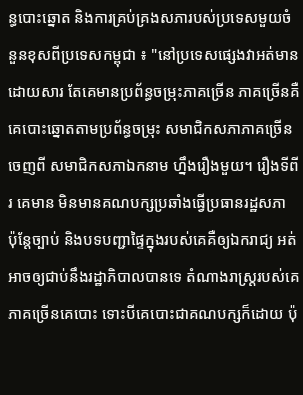ន្ធបោះឆ្នោត និងការគ្រប់គ្រងសភារបស់ប្រទេសមួយចំនួនខុសពីប្រទេសកម្ពុជា ៖ "នៅប្រទេសផ្សេងវាអត់មាន ដោយសារ តែគេមានប្រព័ន្ធចម្រុះភាគច្រើន ភាគច្រើនគឺគេបោះឆ្នោតតាមប្រព័ន្ធចម្រុះ សមាជិកសភាភាគច្រើនចេញពី សមាជិកសភាឯកនាម ហ្នឹងរឿងមួយ។ រឿងទីពីរ គេមាន មិនមានគណបក្សប្រឆាំងធ្វើប្រធានរដ្ឋសភា ប៉ុន្ដែច្បាប់ និងបទបញ្ជាផ្ទៃក្នុងរបស់គេគឺឲ្យឯករាជ្យ អត់អាចឲ្យជាប់នឹងរដ្ឋាភិបាលបានទេ តំណាងរាស្ដ្ររបស់គេភាគច្រើនគេបោះ ទោះបីគេបោះជាគណបក្សក៏ដោយ ប៉ុ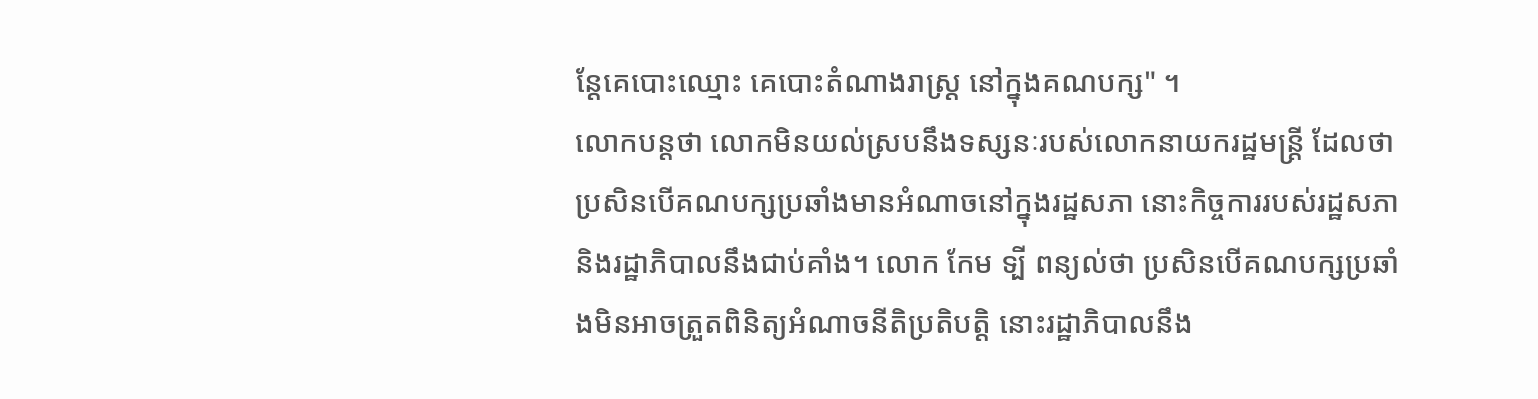ន្ដែគេបោះឈ្មោះ គេបោះតំណាងរាស្ដ្រ នៅក្នុងគណបក្ស" ។
លោកបន្តថា លោកមិនយល់ស្របនឹងទស្សនៈរបស់លោកនាយករដ្ឋមន្ត្រី ដែលថា ប្រសិនបើគណបក្សប្រឆាំងមានអំណាចនៅក្នុងរដ្ឋសភា នោះកិច្ចការរបស់រដ្ឋសភា និងរដ្ឋាភិបាលនឹងជាប់គាំង។ លោក កែម ទ្បី ពន្យល់ថា ប្រសិនបើគណបក្សប្រឆាំងមិនអាចត្រួតពិនិត្យអំណាចនីតិប្រតិបត្តិ នោះរដ្ឋាភិបាលនឹង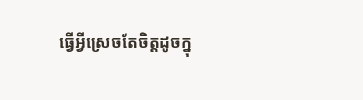ធ្វើអ្វីស្រេចតែចិត្តដូចក្នុ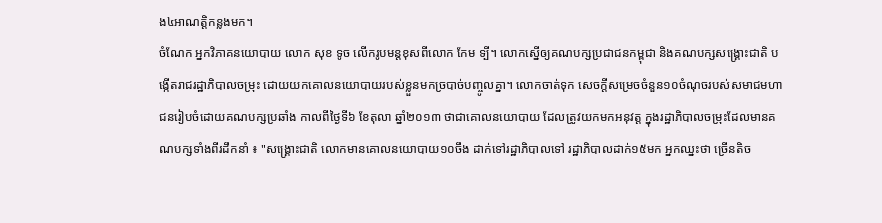ង៤អាណត្តិកន្លងមក។
ចំណែក អ្នកវិភាគនយោបាយ លោក សុខ ទូច លើករូបមន្តខុសពីលោក កែម ទ្បី។ លោកស្នើឲ្យគណបក្សប្រជាជនកម្ពុជា និងគណបក្សសង្គ្រោះជាតិ បង្កើតរាជរដ្ឋាភិបាលចម្រុះ ដោយយកគោលនយោបាយរបស់ខ្លួនមកច្របាច់បញ្ចូលគ្នា។ លោកចាត់ទុក សេចក្តីសម្រេចចំនួន១០ចំណុចរបស់សមាជមហាជនរៀបចំដោយគណបក្សប្រឆាំង កាលពីថ្ងៃទី៦ ខែតុលា ឆ្នាំ២០១៣ ថាជាគោលនយោបាយ ដែលត្រូវយកមកអនុវត្ត ក្នុងរដ្ឋាភិបាលចម្រុះដែលមានគណបក្សទាំងពីរដឹកនាំ ៖ "សង្រ្គោះជាតិ លោកមានគោលនយោបាយ១០ចឹង ដាក់ទៅរដ្ឋាភិបាលទៅ រដ្ឋាភិបាលដាក់១៥មក អ្នកឈ្នះថា ច្រើនតិច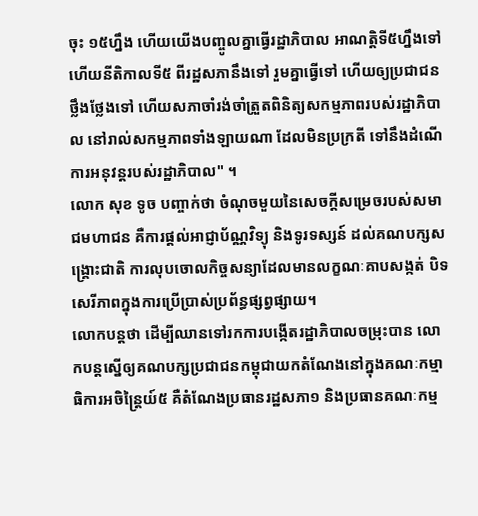ចុះ ១៥ហ្នឹង ហើយយើងបញ្ចូលគ្នាធ្វើរដ្ឋាភិបាល អាណត្ដិទី៥ហ្នឹងទៅ ហើយនីតិកាលទី៥ ពីរដ្ឋសភានឹងទៅ រួមគ្នាធ្វើទៅ ហើយឲ្យប្រជាជនថ្លឹងថ្លែងទៅ ហើយសភាចាំរង់ចាំត្រួតពិនិត្យសកម្មភាពរបស់រដ្ឋាភិបាល នៅរាល់សកម្មភាពទាំងឡាយណា ដែលមិនប្រក្រតី ទៅនឹងដំណើការអនុវន្ដរបស់រដ្ឋាភិបាល" ។
លោក សុខ ទូច បញ្ចាក់ថា ចំណុចមួយនៃសេចក្តីសម្រេចរបស់សមាជមហាជន គឺការផ្តល់អាជ្ញាប័ណ្ណវិទ្យុ និងទូរទស្សន៍ ដល់គណបក្សសង្គ្រោះជាតិ ការលុបចោលកិច្ចសន្យាដែលមានលក្ខណៈគាបសង្កត់ បិទសេរីភាពក្នុងការប្រើប្រាស់ប្រព័ន្ធផ្សព្វផ្សាយ។
លោកបន្តថា ដើម្បីឈានទៅរកការបង្កើតរដ្ឋាភិបាលចម្រុះបាន លោកបន្តស្នើឲ្យគណបក្សប្រជាជនកម្ពុជាយកតំណែងនៅក្នុងគណៈកម្មាធិការអចិន្ត្រៃយ៍៥ គឺតំណែងប្រធានរដ្ឋសភា១ និងប្រធានគណៈកម្ម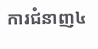ការជំនាញ៤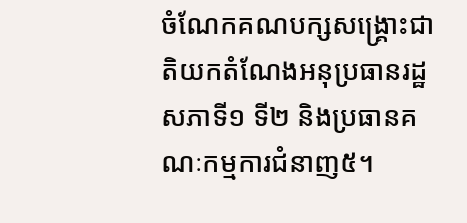ចំណែកគណបក្សសង្គ្រោះជាតិយកតំណែងអនុប្រធានរដ្ឋសភាទី១ ទី២ និងប្រធានគណៈកម្មការជំនាញ៥។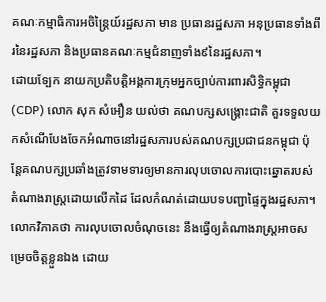គណៈកម្មាធិការអចិន្ត្រៃយ៍រដ្ឋសភា មាន ប្រធានរដ្ឋសភា អនុប្រធានទាំងពីរនៃរដ្ឋសភា និងប្រធានគណៈកម្មជំនាញទាំង៩នៃរដ្ឋសភា។
ដោយទ្បែក នាយកប្រតិបត្តិអង្គការក្រុមអ្នកច្បាប់ការពារសិទ្ធិកម្ពុជា (CDP) លោក សុក សំអឿន យល់ថា គណបក្សសង្គ្រោះជាតិ គួរទទួលយកសំណើបែងចែកអំណាចនៅរដ្ឋសភារបស់គណបក្សប្រជាជនកម្ពុជា ប៉ុន្តែគណបក្សប្រឆាំងត្រូវទាមទារឲ្យមានការលុបចោលការបោះឆ្នោតរបស់តំណាងរាស្ត្រដោយលើកដៃ ដែលកំណត់ដោយបទបញ្ជាផ្ទៃក្នុងរដ្ឋសភា។ លោកវិភាគថា ការលុបចោលចំណុចនេះ នឹងធ្វើឲ្យតំណាងរាស្ត្រអាចសម្រេចចិត្តខ្លួនឯង ដោយ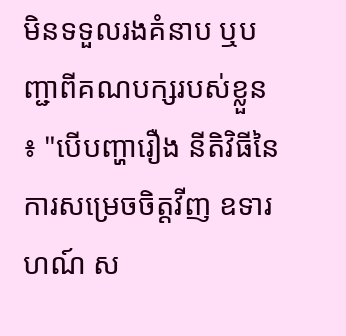មិនទទួលរងគំនាប ឬបញ្ជាពីគណបក្សរបស់ខ្លួន ៖ "បើបញ្ហារឿង នីតិវិធីនៃការសម្រេចចិត្ដវីញ ឧទារហណ៍ ស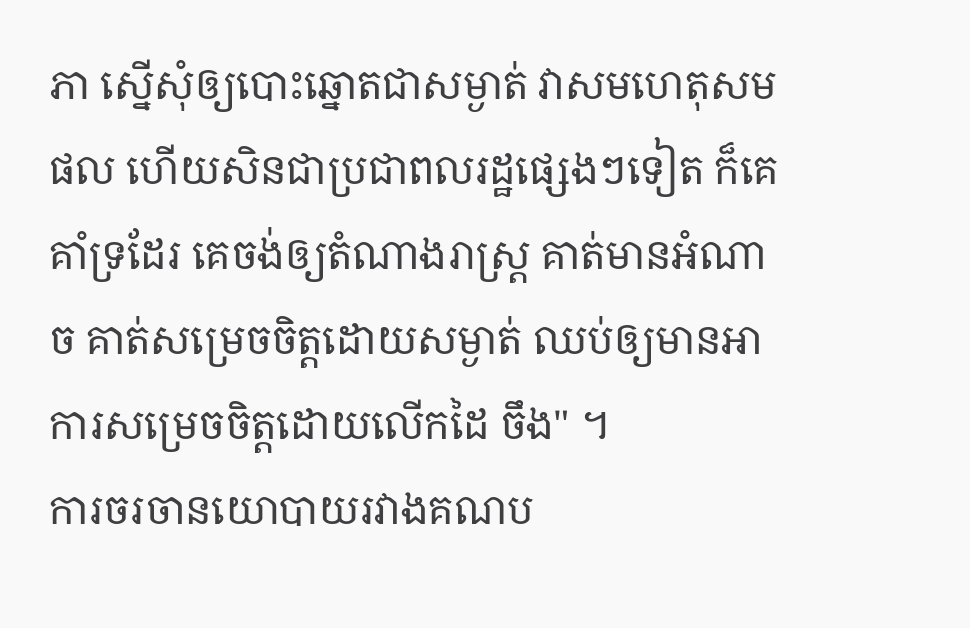ភា ស្នើសុំឲ្យបោះឆ្នោតជាសម្ងាត់ វាសមហេតុសមផល ហើយសិនជាប្រជាពលរដ្ឋផ្សេងៗទៀត ក៏គេគាំទ្រដែរ គេចង់ឲ្យតំណាងរាស្ដ្រ គាត់មានអំណាច គាត់សម្រេចចិត្ដដោយសម្ងាត់ ឈប់ឲ្យមានអាការសម្រេចចិត្ដដោយលើកដៃ ចឹង" ។
ការចរចានយោបាយរវាងគណប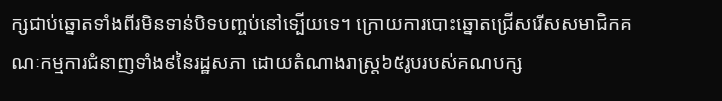ក្សជាប់ឆ្នោតទាំងពីរមិនទាន់បិទបញ្ចប់នៅទ្បើយទេ។ ក្រោយការបោះឆ្នោតជ្រើសរើសសមាជិកគណៈកម្មការជំនាញទាំង៩នៃរដ្ឋសភា ដោយតំណាងរាស្ត្រ៦៥រូបរបស់គណបក្ស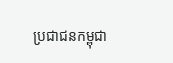ប្រជាជនកម្ពុជា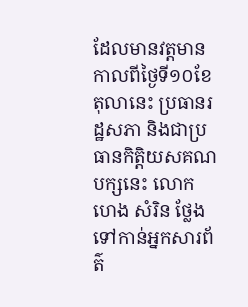ដែលមានវត្តមាន កាលពីថ្ងៃទី១០ខែតុលានេះ ប្រធានរដ្ឋសភា និងជាប្រធានកិត្តិយសគណបក្សនេះ លោក ហេង សំរិន ថ្លែងទៅកាន់អ្នកសារព័ត៌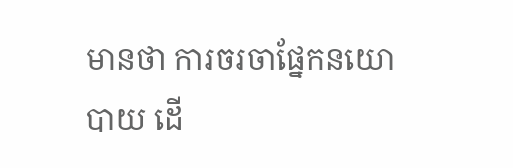មានថា ការចរចាផ្នែកនយោបាយ ដើ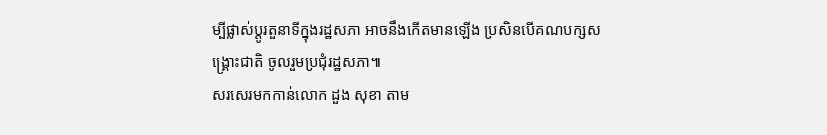ម្បីផ្លាស់ប្តូរតួនាទីក្នុងរដ្ឋសភា អាចនឹងកើតមានឡើង ប្រសិនបើគណបក្សសង្គ្រោះជាតិ ចូលរួមប្រជុំរដ្ឋសភា៕
សរសេរមកកាន់លោក ដួង សុខា តាម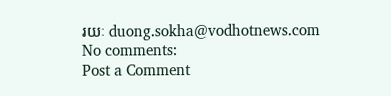រយៈ duong.sokha@vodhotnews.com
No comments:
Post a Comment